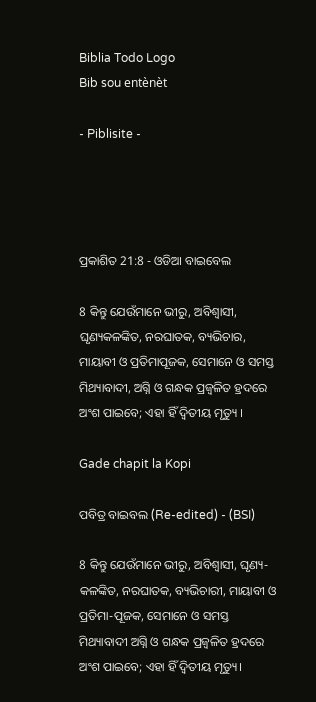Biblia Todo Logo
Bib sou entènèt

- Piblisite -




ପ୍ରକାଶିତ 21:8 - ଓଡିଆ ବାଇବେଲ

8 କିନ୍ତୁ ଯେଉଁମାନେ ଭୀରୁ, ଅବିଶ୍ୱାସୀ, ଘୃଣ୍ୟକଳଙ୍କିତ, ନରଘାତକ, ବ୍ୟଭିଚାର, ମାୟାବୀ ଓ ପ୍ରତିମାପୂଜକ, ସେମାନେ ଓ ସମସ୍ତ ମିଥ୍ୟାବାଦୀ, ଅଗ୍ନି ଓ ଗନ୍ଧକ ପ୍ରଜ୍ୱଳିତ ହ୍ରଦରେ ଅଂଶ ପାଇବେ; ଏହା ହିଁ ଦ୍ୱିତୀୟ ମୃତ୍ୟୁ ।

Gade chapit la Kopi

ପବିତ୍ର ବାଇବଲ (Re-edited) - (BSI)

8 କିନ୍ତୁ ଯେଉଁମାନେ ଭୀରୁ, ଅବିଶ୍ଵାସୀ, ଘୃଣ୍ୟ-କଳଙ୍କିତ, ନରଘାତକ, ବ୍ୟଭିଚାରୀ, ମାୟାବୀ ଓ ପ୍ରତିମା-ପୂଜକ, ସେମାନେ ଓ ସମସ୍ତ ମିଥ୍ୟାବାଦୀ ଅଗ୍ନି ଓ ଗନ୍ଧକ ପ୍ରଜ୍ଵଳିତ ହ୍ରଦରେ ଅଂଶ ପାଇବେ; ଏହା ହିଁ ଦ୍ଵିତୀୟ ମୃତ୍ୟୁ।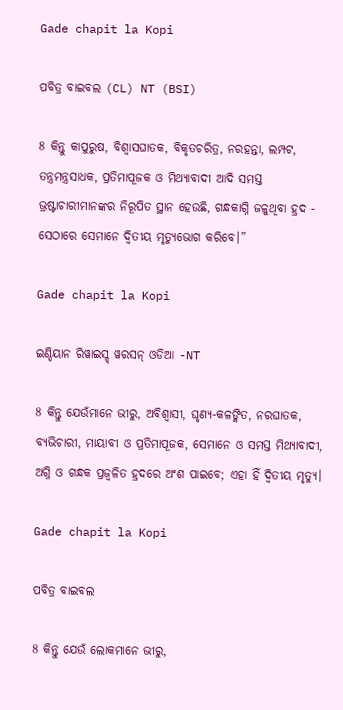Gade chapit la Kopi

ପବିତ୍ର ବାଇବଲ (CL) NT (BSI)

8 କିନ୍ତୁ କାପୁରୁଷ, ବିଶ୍ୱାସଘାତକ, ବିକୃତଚରିତ୍ର, ନରହନ୍ତା, ଲମ୍ପଟ, ତନ୍ତ୍ରମନ୍ତ୍ରସାଧକ, ପ୍ରତିମାପୂଜକ ଓ ମିଥ୍ୟାବାଦୀ ଆଦି ସମସ୍ତ ଭ୍ରଷ୍ଟାଚାରୀମାନଙ୍କର ନିରୂପିତ ସ୍ଥାନ ହେଉଛି, ଗନ୍ଧକାଗ୍ନି ଜଳୁଥିବା ହ୍ରଦ - ସେଠାରେ ସେମାନେ ଦ୍ୱିତୀୟ ମୃତ୍ୟୁଭୋଗ କରିବେ।”

Gade chapit la Kopi

ଇଣ୍ଡିୟାନ ରିୱାଇସ୍ଡ୍ ୱରସନ୍ ଓଡିଆ -NT

8 କିନ୍ତୁ ଯେଉଁମାନେ ଭୀରୁ, ଅବିଶ୍ୱାସୀ, ଘୃଣ୍ୟ-କଳଙ୍କିତ, ନରଘାତକ, ବ୍ୟଭିଚାରୀ, ମାୟାବୀ ଓ ପ୍ରତିମାପୂଜକ, ସେମାନେ ଓ ସମସ୍ତ ମିଥ୍ୟାବାଦୀ, ଅଗ୍ନି ଓ ଗନ୍ଧକ ପ୍ରଜ୍ୱଳିତ ହ୍ରଦରେ ଅଂଶ ପାଇବେ; ଏହା ହିଁ ଦ୍ୱିତୀୟ ମୃତ୍ୟୁ।

Gade chapit la Kopi

ପବିତ୍ର ବାଇବଲ

8 କିନ୍ତୁ ଯେଉଁ ଲୋକମାନେ ଭୀରୁ,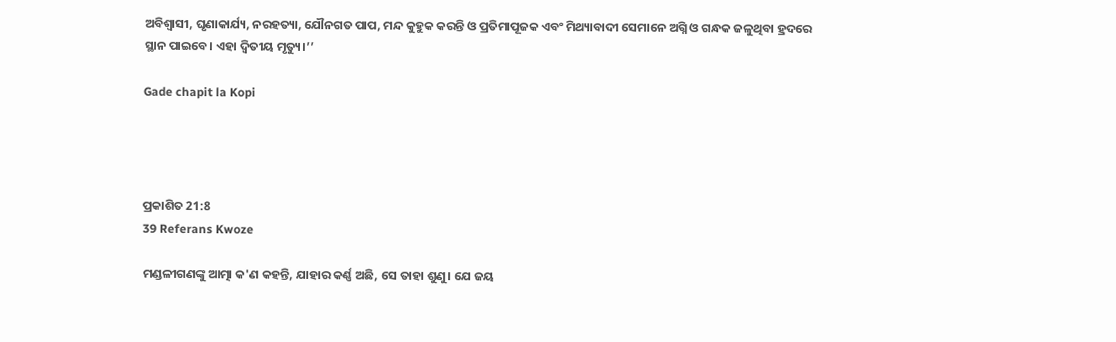ଅବିଶ୍ୱାସୀ, ଘୃଣାକାର୍ଯ୍ୟ, ନରହତ୍ୟା, ଯୌନଗତ ପାପ, ମନ୍ଦ କୁହୁକ କରନ୍ତି ଓ ପ୍ରତିମାପୂଜକ ଏବଂ ମିଥ୍ୟାବାଦୀ ସେମାନେ ଅଗ୍ନି ଓ ଗନ୍ଧକ ଜଳୁଥିବା ହ୍ରଦରେ ସ୍ଥାନ ପାଇବେ। ଏହା ଦ୍ୱିତୀୟ ମୃତ୍ୟୁ।’’

Gade chapit la Kopi




ପ୍ରକାଶିତ 21:8
39 Referans Kwoze

ମଣ୍ଡଳୀଗଣଙ୍କୁ ଆତ୍ମା କ'ଣ କହନ୍ତି, ଯାହାର କର୍ଣ୍ଣ ଅଛି, ସେ ତାହା ଶୁଣୁ। ଯେ ଜୟ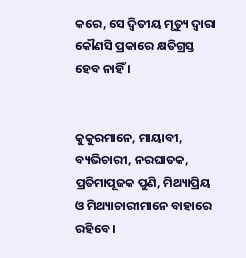କରେ, ସେ ଦ୍ୱିତୀୟ ମୃତ୍ୟୁ ଦ୍ୱାରା କୌଣସି ପ୍ରକାରେ କ୍ଷତିଗ୍ରସ୍ତ ହେବ ନାହିଁ ।


କୁକୁରମାନେ, ମାୟାବୀ, ବ୍ୟଭିଚାରୀ, ନରଘାତକ, ପ୍ରତିମାପୂଜକ ପୁଣି, ମିଥ୍ୟାପ୍ରିୟ ଓ ମିଥ୍ୟାଚାରୀମାନେ ବାହାରେ ରହିବେ ।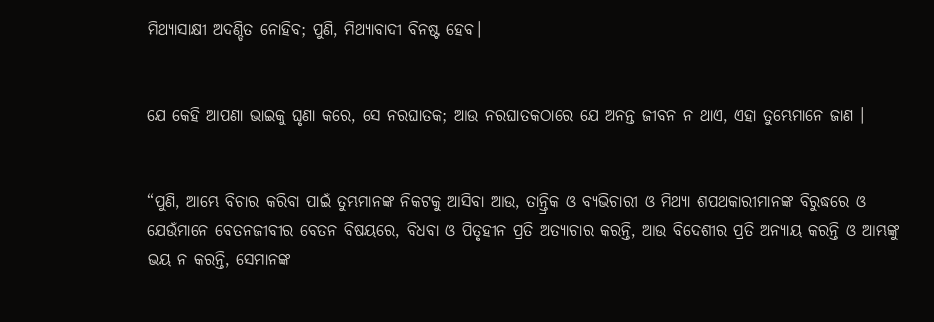ମିଥ୍ୟାସାକ୍ଷୀ ଅଦଣ୍ଡିତ ନୋହିବ; ପୁଣି, ମିଥ୍ୟାବାଦୀ ବିନଷ୍ଟ ହେବ।


ଯେ କେହି ଆପଣା ଭାଇକୁ ଘୃଣା କରେ, ସେ ନରଘାତକ; ଆଉ ନରଘାତକଠାରେ ଯେ ଅନନ୍ତ ଜୀବନ ନ ଥାଏ, ଏହା ତୁମ୍ଭେମାନେ ଜାଣ ।


“ପୁଣି, ଆମ୍ଭେ ବିଚାର କରିବା ପାଇଁ ତୁମ୍ଭମାନଙ୍କ ନିକଟକୁ ଆସିବା ଆଉ, ତାନ୍ତ୍ରିକ ଓ ବ୍ୟଭିଚାରୀ ଓ ମିଥ୍ୟା ଶପଥକାରୀମାନଙ୍କ ବିରୁଦ୍ଧରେ ଓ ଯେଉଁମାନେ ବେତନଜୀବୀର ବେତନ ବିଷୟରେ, ବିଧବା ଓ ପିତୃହୀନ ପ୍ରତି ଅତ୍ୟାଚାର କରନ୍ତି, ଆଉ ବିଦେଶୀର ପ୍ରତି ଅନ୍ୟାୟ କରନ୍ତି ଓ ଆମ୍ଭଙ୍କୁ ଭୟ ନ କରନ୍ତି, ସେମାନଙ୍କ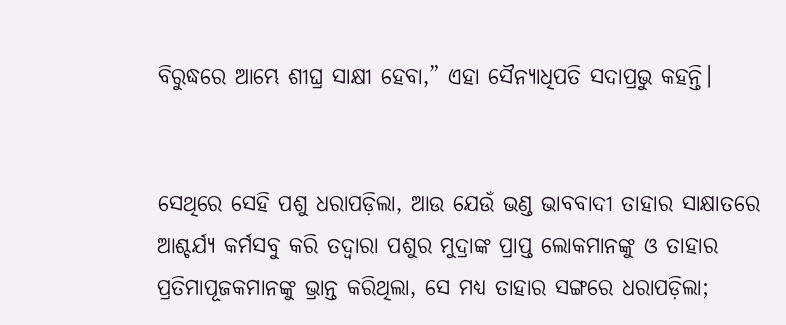ବିରୁଦ୍ଧରେ ଆମ୍ଭେ ଶୀଘ୍ର ସାକ୍ଷୀ ହେବା,” ଏହା ସୈନ୍ୟାଧିପତି ସଦାପ୍ରଭୁ କହନ୍ତି।


ସେଥିରେ ସେହି ପଶୁ ଧରାପଡ଼ିଲା, ଆଉ ଯେଉଁ ଭଣ୍ଡ ଭାବବାଦୀ ତାହାର ସାକ୍ଷାତରେ ଆଶ୍ଚର୍ଯ୍ୟ କର୍ମସବୁ କରି ତଦ୍ୱାରା ପଶୁର ମୁଦ୍ରାଙ୍କ ପ୍ରାପ୍ତ ଲୋକମାନଙ୍କୁ ଓ ତାହାର ପ୍ରତିମାପୂଜକମାନଙ୍କୁ ଭ୍ରାନ୍ତ କରିଥିଲା, ସେ ମଧ୍ୟ ତାହାର ସଙ୍ଗରେ ଧରାପଡ଼ିଲା;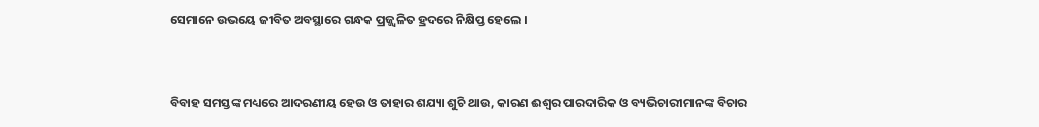ସେମାନେ ଉଭୟେ ଜୀବିତ ଅବସ୍ଥାରେ ଗନ୍ଧକ ପ୍ରଜ୍ଜ୍ୱଳିତ ହ୍ରଦରେ ନିକ୍ଷିପ୍ତ ହେଲେ ।


ବିବାହ ସମସ୍ତଙ୍କ ମଧ୍ୟରେ ଆଦରଣୀୟ ହେଉ ଓ ତାହାର ଶଯ୍ୟା ଶୁଚି ଥାଉ, କାରଣ ଈଶ୍ୱର ପାରଦାରିକ ଓ ବ୍ୟଭିଚାରୀମାନଙ୍କ ବିଚାର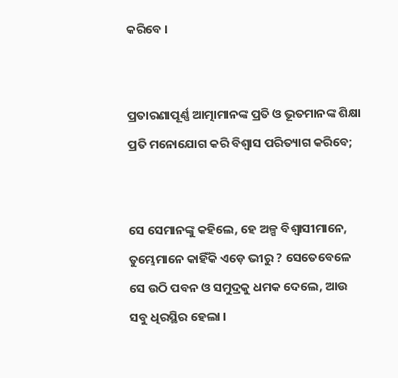କରିବେ ।


ପ୍ରତାରଣାପୂର୍ଣ୍ଣ ଆତ୍ମାମାନଙ୍କ ପ୍ରତି ଓ ଭୂତମାନଙ୍କ ଶିକ୍ଷା ପ୍ରତି ମନୋଯୋଗ କରି ବିଶ୍ୱାସ ପରିତ୍ୟାଗ କରିବେ;


ସେ ସେମାନଙ୍କୁ କହିଲେ, ହେ ଅଳ୍ପ ବିଶ୍ୱାସୀମାନେ, ତୁମ୍ଭେମାନେ କାହିଁକି ଏଡ଼େ ଭୀରୁ ? ସେତେବେଳେ ସେ ଉଠି ପବନ ଓ ସମୁଦ୍ରକୁ ଧମକ ଦେଲେ, ଆଉ ସବୁ ଧିରସ୍ଥିର ହେଲା ।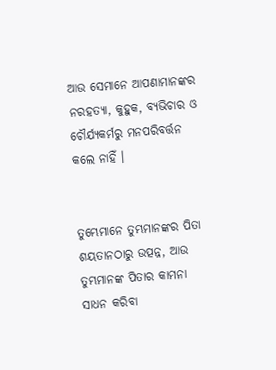ଆଉ ସେମାନେ ଆପଣାମାନଙ୍କର ନରହତ୍ୟା, କୁହୁକ, ବ୍ୟଭିଚାର ଓ ଚୌର୍ଯ୍ୟକର୍ମରୁ ମନପରିବର୍ତ୍ତନ କଲେ ନାହିଁ ।


ତୁମ୍ଭେମାନେ ତୁମ୍ଭମାନଙ୍କର ପିତା ଶୟତାନଠାରୁ ଉତ୍ପନ୍ନ, ଆଉ ତୁମ୍ଭମାନଙ୍କ ପିତାର କାମନା ସାଧନ କରିବା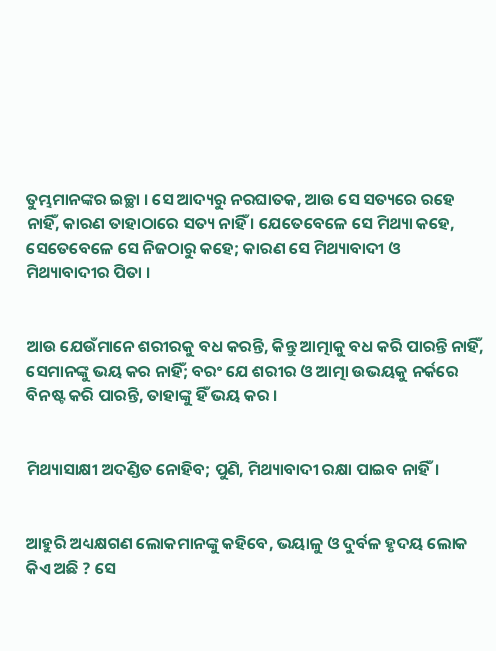ତୁମ୍ଭମାନଙ୍କର ଇଚ୍ଛା । ସେ ଆଦ୍ୟରୁ ନରଘାତକ, ଆଉ ସେ ସତ୍ୟରେ ରହେ ନାହିଁ, କାରଣ ତାହାଠାରେ ସତ୍ୟ ନାହିଁ । ଯେତେବେଳେ ସେ ମିଥ୍ୟା କହେ, ସେତେବେଳେ ସେ ନିଜଠାରୁ କହେ; କାରଣ ସେ ମିଥ୍ୟାବାଦୀ ଓ ମିଥ୍ୟାବାଦୀର ପିତା ।


ଆଉ ଯେଉଁମାନେ ଶରୀରକୁ ବଧ କରନ୍ତି, କିନ୍ତୁ ଆତ୍ମାକୁ ବଧ କରି ପାରନ୍ତି ନାହିଁ, ସେମାନଙ୍କୁ ଭୟ କର ନାହିଁ; ବରଂ ଯେ ଶରୀର ଓ ଆତ୍ମା ଉଭୟକୁ ନର୍କରେ ବିନଷ୍ଟ କରି ପାରନ୍ତି, ତାହାଙ୍କୁ ହିଁ ଭୟ କର ।


ମିଥ୍ୟାସାକ୍ଷୀ ଅଦଣ୍ଡିତ ନୋହିବ; ପୁଣି, ମିଥ୍ୟାବାଦୀ ରକ୍ଷା ପାଇବ ନାହିଁ।


ଆହୁରି ଅଧ୍ୟକ୍ଷଗଣ ଲୋକମାନଙ୍କୁ କହିବେ, ଭୟାଳୁ ଓ ଦୁର୍ବଳ ହୃଦୟ ଲୋକ କିଏ ଅଛି ? ସେ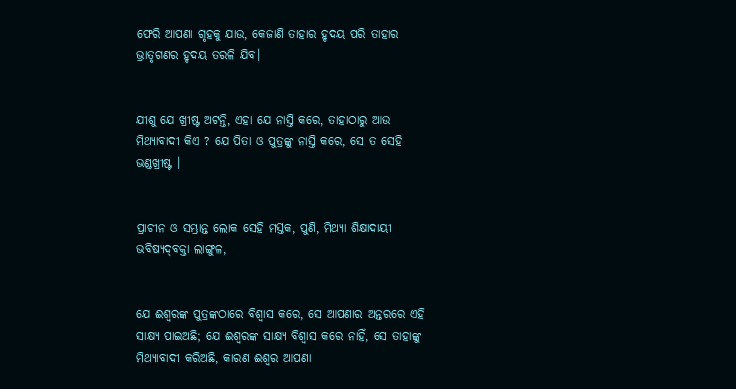ଫେରି ଆପଣା ଗୃହକୁ ଯାଉ, କେଜାଣି ତାହାର ହୃଦୟ ପରି ତାହାର ଭ୍ରାତୃଗଣର ହୃଦୟ ତରଳି ଯିବ।


ଯୀଶୁ ଯେ ଖ୍ରୀଷ୍ଟ ଅଟନ୍ତି, ଏହା ଯେ ନାସ୍ତି କରେ, ତାହାଠାରୁ ଆଉ ମିଥ୍ୟାବାଦୀ କିଏ ? ଯେ ପିତା ଓ ପୁତ୍ରଙ୍କୁ ନାସ୍ତି କରେ, ସେ ତ ସେହି ଭଣ୍ଡଖ୍ରୀଷ୍ଟ ।


ପ୍ରାଚୀନ ଓ ସମ୍ଭ୍ରାନ୍ତ ଲୋକ ସେହି ମସ୍ତକ, ପୁଣି, ମିଥ୍ୟା ଶିକ୍ଷାଦାୟୀ ଭବିଷ୍ୟଦ୍‍ବକ୍ତା ଲାଙ୍ଗୁଳ,


ଯେ ଈଶ୍ୱରଙ୍କ ପୁତ୍ରଙ୍କଠାରେ ବିଶ୍ୱାସ କରେ, ସେ ଆପଣାର ଅନ୍ତରରେ ଏହି ସାକ୍ଷ୍ୟ ପାଇଅଛି; ଯେ ଈଶ୍ୱରଙ୍କ ସାକ୍ଷ୍ୟ ବିଶ୍ୱାସ କରେ ନାହିଁ, ସେ ତାହାଙ୍କୁ ମିଥ୍ୟାବାଦୀ କରିଅଛି, କାରଣ ଈଶ୍ୱର ଆପଣା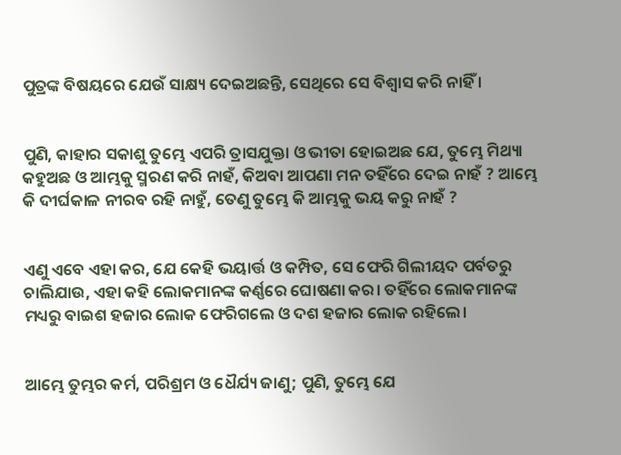ପୁତ୍ରଙ୍କ ବିଷୟରେ ଯେଉଁ ସାକ୍ଷ୍ୟ ଦେଇଅଛନ୍ତି, ସେଥିରେ ସେ ବିଶ୍ୱାସ କରି ନାହିଁ ।


ପୁଣି, କାହାର ସକାଶୁ ତୁମ୍ଭେ ଏପରି ତ୍ରାସଯୁକ୍ତା ଓ ଭୀତା ହୋଇଅଛ ଯେ, ତୁମ୍ଭେ ମିଥ୍ୟା କହୁଅଛ ଓ ଆମ୍ଭକୁ ସ୍ମରଣ କରି ନାହଁ, କିଅବା ଆପଣା ମନ ତହିଁରେ ଦେଇ ନାହଁ ? ଆମ୍ଭେ କି ଦୀର୍ଘକାଳ ନୀରବ ରହି ନାହୁଁ, ତେଣୁ ତୁମ୍ଭେ କି ଆମ୍ଭକୁ ଭୟ କରୁ ନାହଁ ?


ଏଣୁ ଏବେ ଏହା କର, ଯେ କେହି ଭୟାର୍ତ୍ତ ଓ କମ୍ପିତ, ସେ ଫେରି ଗିଲୀୟଦ ପର୍ବତରୁ ଚାଲିଯାଉ, ଏହା କହି ଲୋକମାନଙ୍କ କର୍ଣ୍ଣରେ ଘୋଷଣା କର। ତହିଁରେ ଲୋକମାନଙ୍କ ମଧ୍ୟରୁ ବାଇଶ ହଜାର ଲୋକ ଫେରିଗଲେ ଓ ଦଶ ହଜାର ଲୋକ ରହିଲେ।


ଆମ୍ଭେ ତୁମ୍ଭର କର୍ମ, ପରିଶ୍ରମ ଓ ଧୈର୍ଯ୍ୟ ଜାଣୁ; ପୁଣି, ତୁମ୍ଭେ ଯେ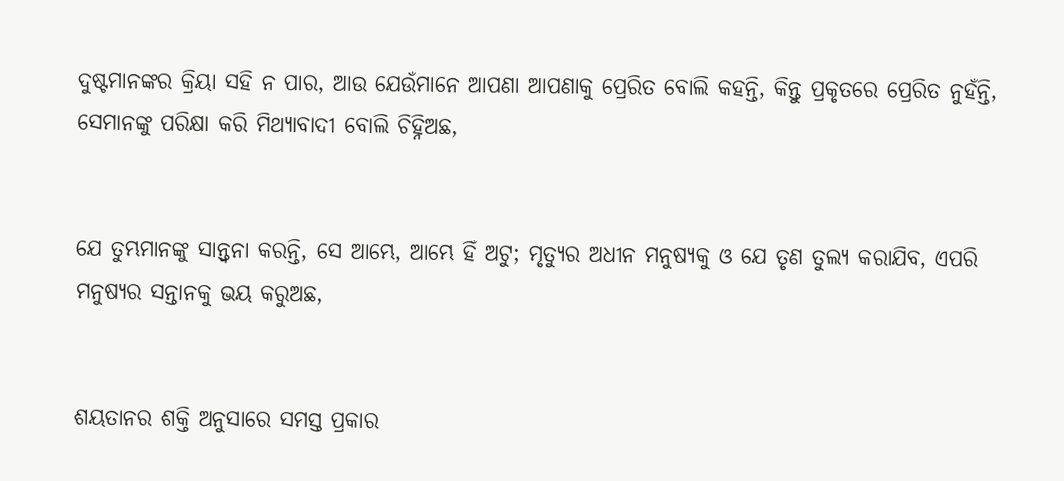ଦୁଷ୍ଟମାନଙ୍କର କ୍ରିୟା ସହି ନ ପାର, ଆଉ ଯେଉଁମାନେ ଆପଣା ଆପଣାକୁ ପ୍ରେରିତ ବୋଲି କହନ୍ତି, କିନ୍ତୁ ପ୍ରକୃତରେ ପ୍ରେରିତ ନୁହଁନ୍ତି, ସେମାନଙ୍କୁ ପରିକ୍ଷା କରି ମିଥ୍ୟାବାଦୀ ବୋଲି ଚିହ୍ନିଅଛ,


ଯେ ତୁମ୍ଭମାନଙ୍କୁ ସାନ୍ତ୍ୱନା କରନ୍ତି, ସେ ଆମ୍ଭେ, ଆମ୍ଭେ ହିଁ ଅଟୁ; ମୃତ୍ୟୁର ଅଧୀନ ମନୁଷ୍ୟକୁ ଓ ଯେ ତୃଣ ତୁଲ୍ୟ କରାଯିବ, ଏପରି ମନୁଷ୍ୟର ସନ୍ତାନକୁ ଭୟ କରୁଅଛ,


ଶୟତାନର ଶକ୍ତି ଅନୁସାରେ ସମସ୍ତ ପ୍ରକାର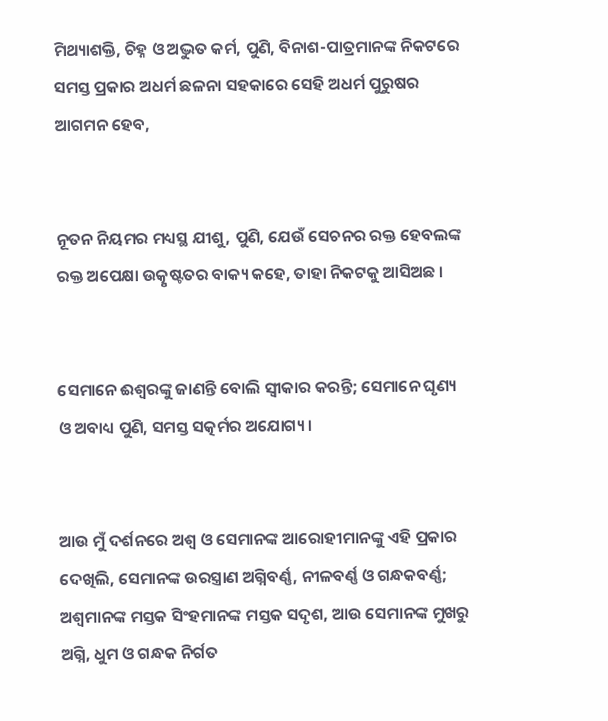ମିଥ୍ୟାଶକ୍ତି, ଚିହ୍ନ ଓ ଅଦ୍ଭୁତ କର୍ମ, ପୁଣି, ବିନାଶ-ପାତ୍ରମାନଙ୍କ ନିକଟରେ ସମସ୍ତ ପ୍ରକାର ଅଧର୍ମ ଛଳନା ସହକାରେ ସେହି ଅଧର୍ମ ପୁରୁଷର ଆଗମନ ହେବ,


ନୂତନ ନିୟମର ମଧ୍ୟସ୍ଥ ଯୀଶୁ, ପୁଣି, ଯେଉଁ ସେଚନର ରକ୍ତ ହେବଲଙ୍କ ରକ୍ତ ଅପେକ୍ଷା ଉତ୍କୃଷ୍ଟତର ବାକ୍ୟ କହେ, ତାହା ନିକଟକୁ ଆସିଅଛ ।


ସେମାନେ ଈଶ୍ୱରଙ୍କୁ ଜାଣନ୍ତି ବୋଲି ସ୍ୱୀକାର କରନ୍ତି; ସେମାନେ ଘୃଣ୍ୟ ଓ ଅବାଧ୍ୟ ପୁଣି, ସମସ୍ତ ସତ୍କର୍ମର ଅଯୋଗ୍ୟ ।


ଆଉ ମୁଁ ଦର୍ଶନରେ ଅଶ୍ୱ ଓ ସେମାନଙ୍କ ଆରୋହୀମାନଙ୍କୁ ଏହି ପ୍ରକାର ଦେଖିଲି, ସେମାନଙ୍କ ଉରସ୍ତ୍ରାଣ ଅଗ୍ନିବର୍ଣ୍ଣ, ନୀଳବର୍ଣ୍ଣ ଓ ଗନ୍ଧକବର୍ଣ୍ଣ; ଅଶ୍ୱମାନଙ୍କ ମସ୍ତକ ସିଂହମାନଙ୍କ ମସ୍ତକ ସଦୃଶ, ଆଉ ସେମାନଙ୍କ ମୁଖରୁ ଅଗ୍ନି, ଧୁମ ଓ ଗନ୍ଧକ ନିର୍ଗତ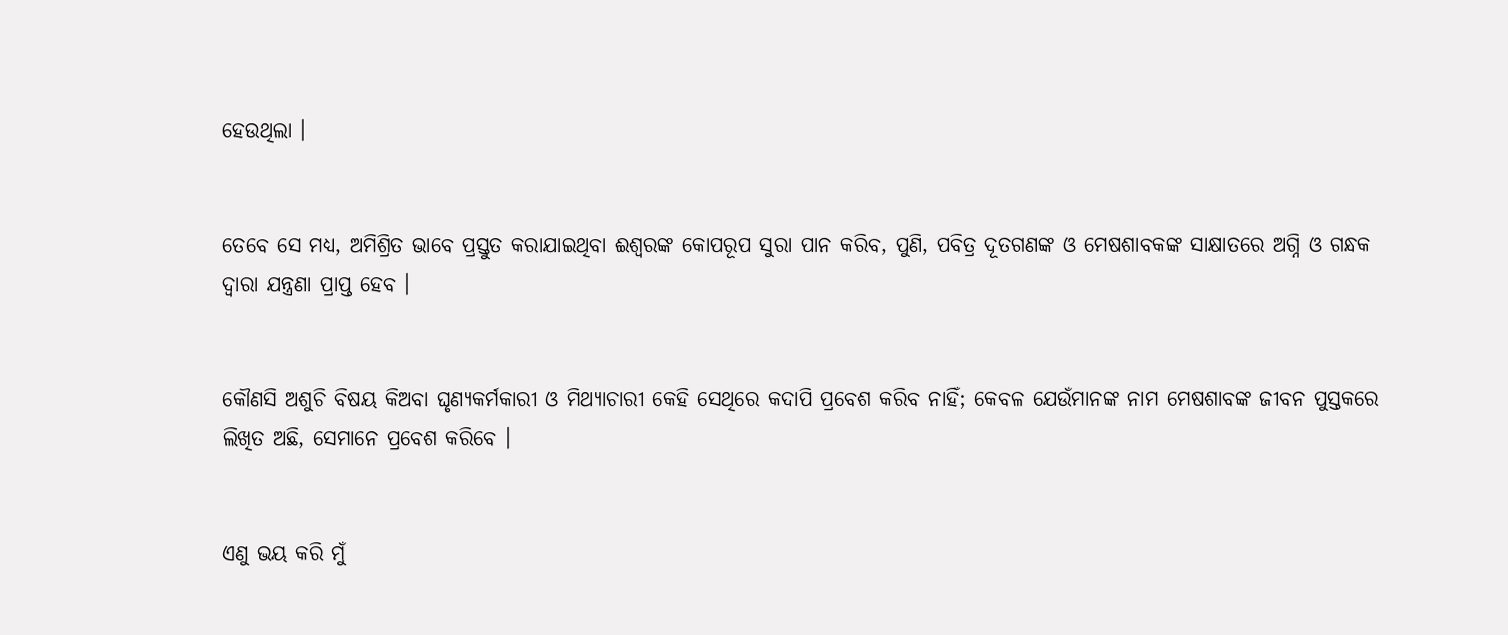ହେଉଥିଲା ।


ତେବେ ସେ ମଧ୍ୟ, ଅମିଶ୍ରିତ ଭାବେ ପ୍ରସ୍ତୁତ କରାଯାଇଥିବା ଈଶ୍ୱରଙ୍କ କୋପରୂପ ସୁରା ପାନ କରିବ, ପୁଣି, ପବିତ୍ର ଦୂତଗଣଙ୍କ ଓ ମେଷଶାବକଙ୍କ ସାକ୍ଷାତରେ ଅଗ୍ନି ଓ ଗନ୍ଧକ ଦ୍ୱାରା ଯନ୍ତ୍ରଣା ପ୍ରାପ୍ତ ହେବ ।


କୌଣସି ଅଶୁଚି ବିଷୟ କିଅବା ଘୃଣ୍ୟକର୍ମକାରୀ ଓ ମିଥ୍ୟାଚାରୀ କେହି ସେଥିରେ କଦାପି ପ୍ରବେଶ କରିବ ନାହିଁ; କେବଳ ଯେଉଁମାନଙ୍କ ନାମ ମେଷଶାବଙ୍କ ଜୀବନ ପୁସ୍ତକରେ ଲିଖିତ ଅଛି, ସେମାନେ ପ୍ରବେଶ କରିବେ ।


ଏଣୁ ଭୟ କରି ମୁଁ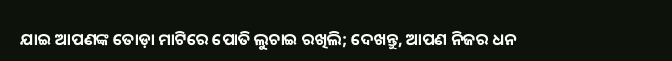ଯାଇ ଆପଣଙ୍କ ତୋଡ଼ା ମାଟିରେ ପୋତି ଲୁଚାଇ ରଖିଲି; ଦେଖନ୍ତୁ, ଆପଣ ନିଜର ଧନ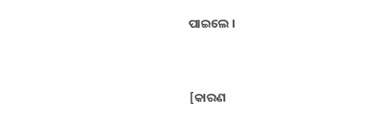ପାଇଲେ ।


[କାରଣ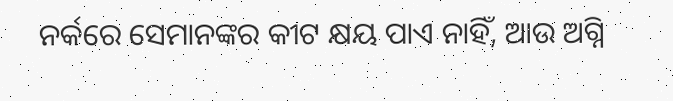ନର୍କରେ ସେମାନଙ୍କର କୀଟ କ୍ଷୟ ପାଏ ନାହିଁ, ଆଉ ଅଗ୍ନି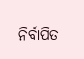ନିର୍ବାପିତ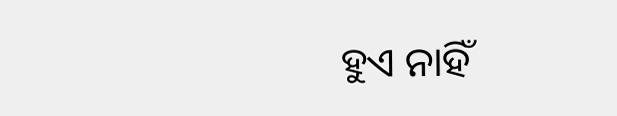ହୁଏ ନାହିଁ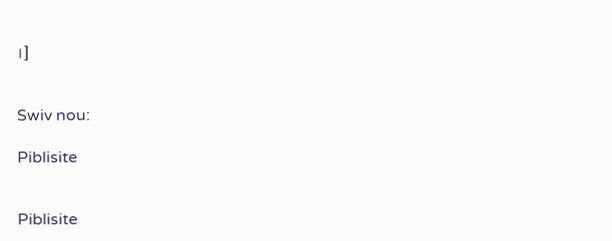।]


Swiv nou:

Piblisite


Piblisite